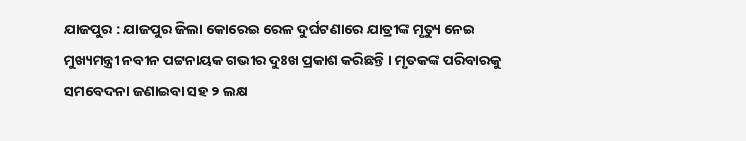ଯାଜପୁର : ଯାଜପୁର ଜିଲା କୋରେଇ ରେଳ ଦୁର୍ଘଟଣାରେ ଯାତ୍ରୀଙ୍କ ମୃତ୍ୟୁ ନେଇ ମୁଖ୍ୟମନ୍ତ୍ରୀ ନବୀନ ପଟ୍ଟନାୟକ ଗଭୀର ଦୁଃଖ ପ୍ରକାଶ କରିଛନ୍ତି । ମୃତକଙ୍କ ପରିବାରକୁ ସମବେଦନା ଜଣାଇବା ସହ ୨ ଲକ୍ଷ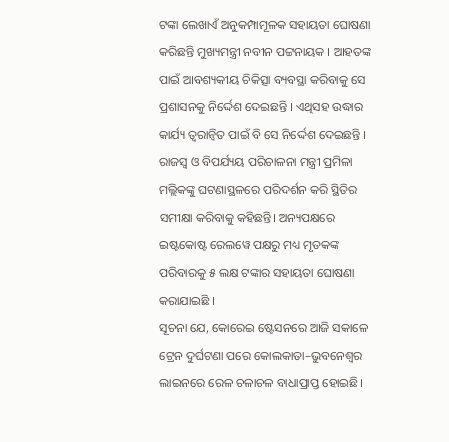ଟଙ୍କା ଲେଖାଏଁ ଅନୁକମ୍ପାମୂଳକ ସହାୟତା ଘୋଷଣା କରିଛନ୍ତି ମୁଖ୍ୟମନ୍ତ୍ରୀ ନବୀନ ପଟ୍ଟନାୟକ । ଆହତଙ୍କ ପାଇଁ ଆବଶ୍ୟକୀୟ ଚିକିତ୍ସା ବ୍ୟବସ୍ଥା କରିବାକୁ ସେ ପ୍ରଶାସନକୁ ନିର୍ଦ୍ଦେଶ ଦେଇଛନ୍ତି । ଏଥିସହ ଉଦ୍ଧାର କାର୍ଯ୍ୟ ତ୍ୱରାନ୍ୱିତ ପାଇଁ ବି ସେ ନିର୍ଦ୍ଦେଶ ଦେଇଛନ୍ତି । ରାଜସ୍ବ ଓ ବିପର୍ଯ୍ୟୟ ପରିଚାଳନା ମନ୍ତ୍ରୀ ପ୍ରମିଳା ମଲ୍ଲିକଙ୍କୁ ଘଟଣାସ୍ଥଳରେ ପରିଦର୍ଶନ କରି ସ୍ଥିତିର ସମୀକ୍ଷା କରିବାକୁ କହିଛନ୍ତି। ଅନ୍ୟପକ୍ଷରେ ଇଷ୍ଟକୋଷ୍ଟ ରେଲୱେ ପକ୍ଷରୁ ମଧ୍ୟ ମୃତକଙ୍କ ପରିବାରକୁ ୫ ଲକ୍ଷ ଟଙ୍କାର ସହାୟତା ଘୋଷଣା କରାଯାଇଛି ।
ସୂଚନା ଯେ, କୋରେଇ ଷ୍ଟେସନରେ ଆଜି ସକାଳେ ଟ୍ରେନ ଦୁର୍ଘଟଣା ପରେ କୋଲକାତା–ଭୁବନେଶ୍ୱର ଲାଇନରେ ରେଳ ଚଳାଚଳ ବାଧାପ୍ରାପ୍ତ ହୋଇଛି।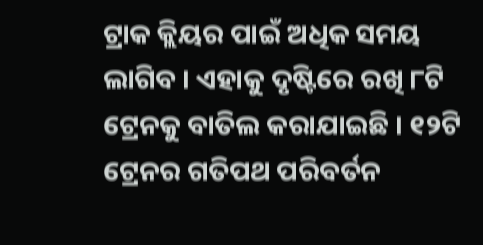ଟ୍ରାକ କ୍ଲିୟର ପାଇଁ ଅଧିକ ସମୟ ଲାଗିବ । ଏହାକୁ ଦୃଷ୍ଟିରେ ରଖି ୮ଟି ଟ୍ରେନକୁ ବାତିଲ କରାଯାଇଛି । ୧୨ଟି ଟ୍ରେନର ଗତିପଥ ପରିବର୍ତନ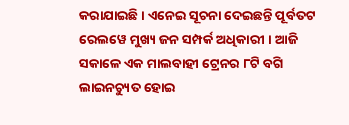କରାଯାଇଛି । ଏନେଇ ସୂଚନା ଦେଇଛନ୍ତି ପୂର୍ବତଟ ରେଲୱେ ମୁଖ୍ୟ ଜନ ସମ୍ପର୍କ ଅଧିକାରୀ । ଆଜି ସକାଳେ ଏକ ମାଲବାହୀ ଟ୍ରେନର ୮ଟି ବଗି ଲାଇନଚ୍ୟୁତ ହୋଇ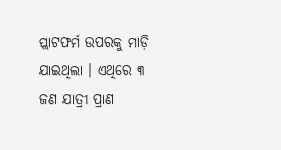ପ୍ଲାଟଫର୍ମ ଉପରକୁ ମାଡ଼ି ଯାଇଥିଲା । ଏଥିରେ ୩ ଜଣ ଯାତ୍ରୀ ପ୍ରାଣ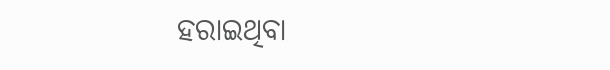ହରାଇଥିବା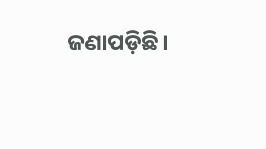ଜଣାପଡ଼ିଛି।